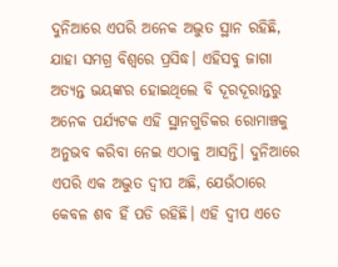ଦୁନିଆରେ ଏପରି ଅନେକ ଅଦ୍ଭୁତ ସ୍ଥାନ ରହିଛି, ଯାହା ସମଗ୍ର ବିଶ୍ୱରେ ପ୍ରସିଦ୍ଧ। ଏହିସବୁ ଜାଗା ଅତ୍ୟନ୍ତ ଭୟଙ୍କର ହୋଇଥିଲେ ବି ଦୂରଦୂରାନ୍ତରୁ ଅନେକ ପର୍ଯ୍ୟଟକ ଏହି ସ୍ଥାନଗୁଡିକର ରୋମାଞ୍ଚକୁ ଅନୁଭବ କରିବା ନେଇ ଏଠାକୁ ଆସନ୍ତି। ଦୁନିଆରେ ଏପରି ଏକ ଅଦ୍ଭୁତ ଦ୍ୱୀପ ଅଛି, ଯେଉଁଠାରେ କେବଳ ଶବ ହିଁ ପଡି ରହିଛି। ଏହି ଦ୍ୱୀପ ଏତେ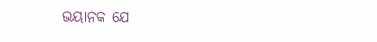ଭୟାନକ ଯେ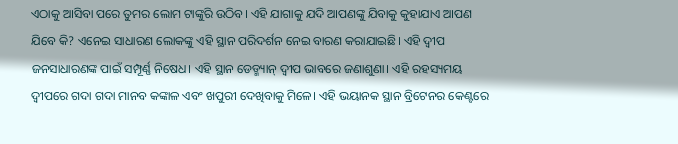ଏଠାକୁ ଆସିବା ପରେ ତୁମର ଲୋମ ଟାଙ୍କୁରି ଉଠିବ। ଏହି ଯାଗାକୁ ଯଦି ଆପଣଙ୍କୁ ଯିବାକୁ କୁହାଯାଏ ଆପଣ ଯିବେ କି? ଏନେଇ ସାଧାରଣ ଲୋକଙ୍କୁ ଏହି ସ୍ଥାନ ପରିଦର୍ଶନ ନେଇ ବାରଣ କରାଯାଇଛି। ଏହି ଦ୍ୱୀପ ଜନସାଧାରଣଙ୍କ ପାଇଁ ସମ୍ପୂର୍ଣ୍ଣ ନିଷେଧ। ଏହି ସ୍ଥାନ ଡେଡ୍ମ୍ୟାନ୍ ଦ୍ୱୀପ ଭାବରେ ଜଣାଶୁଣା। ଏହି ରହସ୍ୟମୟ ଦ୍ୱୀପରେ ଗଦା ଗଦା ମାନବ କଙ୍କାଳ ଏବଂ ଖପୁରୀ ଦେଖିବାକୁ ମିଳେ। ଏହି ଭୟାନକ ସ୍ଥାନ ବ୍ରିଟେନର କେଣ୍ଟରେ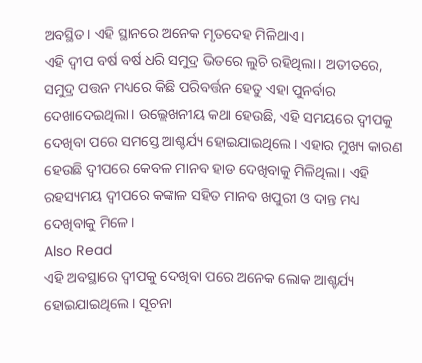ଅବସ୍ଥିତ। ଏହି ସ୍ଥାନରେ ଅନେକ ମୃତଦେହ ମିଳିଥାଏ।
ଏହି ଦ୍ୱୀପ ବର୍ଷ ବର୍ଷ ଧରି ସମୁଦ୍ର ଭିତରେ ଲୁଚି ରହିଥିଲା। ଅତୀତରେ, ସମୁଦ୍ର ପତ୍ତନ ମଧ୍ୟରେ କିଛି ପରିବର୍ତ୍ତନ ହେତୁ ଏହା ପୁନର୍ବାର ଦେଖାଦେଇଥିଲା। ଉଲ୍ଲେଖନୀୟ କଥା ହେଉଛି, ଏହି ସମୟରେ ଦ୍ୱୀପକୁ ଦେଖିବା ପରେ ସମସ୍ତେ ଆଶ୍ଚର୍ଯ୍ୟ ହୋଇଯାଇଥିଲେ। ଏହାର ମୁଖ୍ୟ କାରଣ ହେଉଛି ଦ୍ୱୀପରେ କେବଳ ମାନବ ହାଡ ଦେଖିବାକୁ ମିଳିଥିଲା। ଏହି ରହସ୍ୟମୟ ଦ୍ୱୀପରେ କଙ୍କାଳ ସହିତ ମାନବ ଖପୁରୀ ଓ ଦାନ୍ତ ମଧ୍ୟ ଦେଖିବାକୁ ମିଳେ।
Also Read
ଏହି ଅବସ୍ଥାରେ ଦ୍ୱୀପକୁ ଦେଖିବା ପରେ ଅନେକ ଲୋକ ଆଶ୍ଚର୍ଯ୍ୟ ହୋଇଯାଇଥିଲେ। ସୂଚନା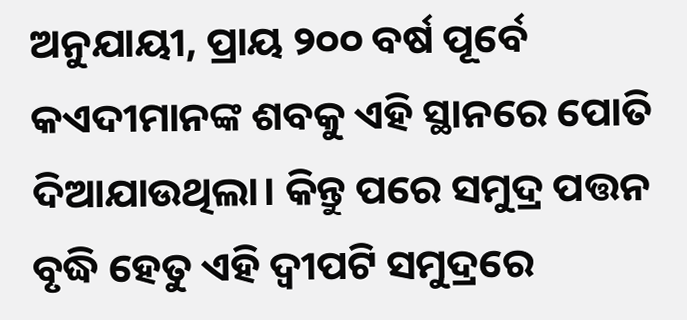ଅନୁଯାୟୀ, ପ୍ରାୟ ୨୦୦ ବର୍ଷ ପୂର୍ବେ କଏଦୀମାନଙ୍କ ଶବକୁ ଏହି ସ୍ଥାନରେ ପୋତି ଦିଆଯାଉଥିଲା। କିନ୍ତୁ ପରେ ସମୁଦ୍ର ପତ୍ତନ ବୃଦ୍ଧି ହେତୁ ଏହି ଦ୍ୱୀପଟି ସମୁଦ୍ରରେ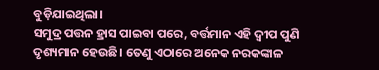ବୁଡ଼ିଯାଇଥିଲା।
ସମୁଦ୍ର ପତ୍ତନ ହ୍ରାସ ପାଇବା ପରେ, ବର୍ତ୍ତମାନ ଏହି ଦ୍ୱୀପ ପୁଣି ଦୃଶ୍ୟମାନ ହେଉଛି। ତେଣୁ ଏଠାରେ ଅନେକ ନରକଙ୍କାଳ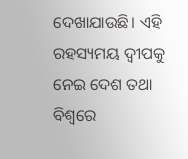ଦେଖାଯାଉଛି। ଏହି ରହସ୍ୟମୟ ଦ୍ୱୀପକୁ ନେଇ ଦେଶ ତଥା ବିଶ୍ୱରେ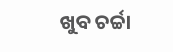ଖୁବ ଚର୍ଚ୍ଚା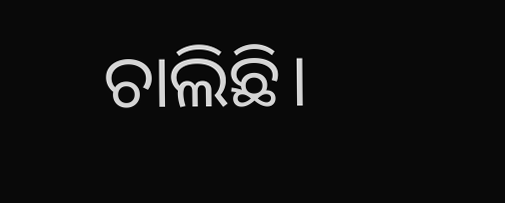ଚାଲିଛି।